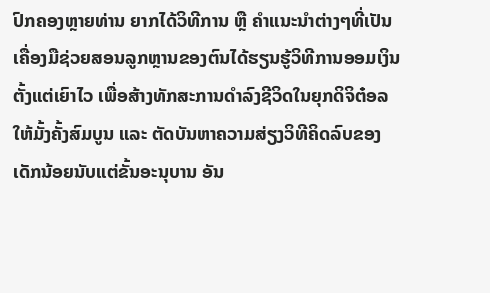ປົກຄອງຫຼາຍທ່ານ ຍາກໄດ້ວິທີການ ຫຼື ຄຳແນະນຳຕ່າງໆທີ່ເປັນເຄື່ອງມືຊ່ວຍສອນລູກຫຼານຂອງຕົນໄດ້ຮຽນຮູ້ວິທີການອອມເງິນຕັ້ງແຕ່ເຍົາໄວ ເພື່ອສ້າງທັກສະການດໍາລົງຊີວິດໃນຍຸກດິຈິຕ໋ອລໃຫ້ມັ້ງຄັ້ງສົມບູນ ແລະ ຕັດບັນຫາຄວາມສ່ຽງວິທີຄິດລົບຂອງເດັກນ້ອຍນັບແຕ່ຂັ້ນອະນຸບານ ອັນ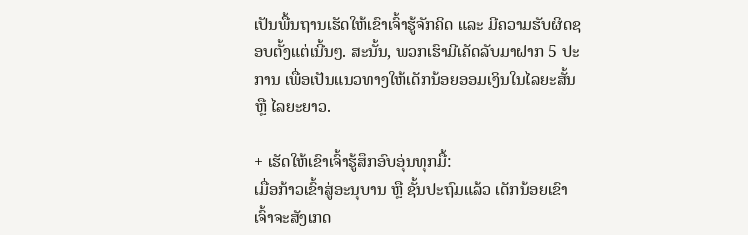ເປັນພື້ນຖານເຮັດໃຫ້ເຂົາເຈົ້າຮູ້ຈັກຄິດ ແລະ ມີຄວາມຮັບຜິດຊອບຕັ້ງແຕ່ເນີ້ນໆ. ສະນັ້ນ, ພວກເຮົາມີເຄັດລັບມາຝາກ 5 ປະການ ເພື່ອເປັນແນວທາງໃຫ້ເດັກນ້ອຍອອມເງິນໃນໄລຍະສັ້ນ ຫຼື ໄລຍະຍາວ.

+ ເຮັດໃຫ້ເຂົາເຈົ້າຮູ້ສຶກອົບອຸ່ນທຸກມື້:
ເມື່ອກ້າວເຂົ້າສູ່ອະນຸບານ ຫຼື ຊັ້ນປະຖົມແລ້ວ ເດັກນ້ອຍເຂົາເຈົ້າຈະສັງເກດ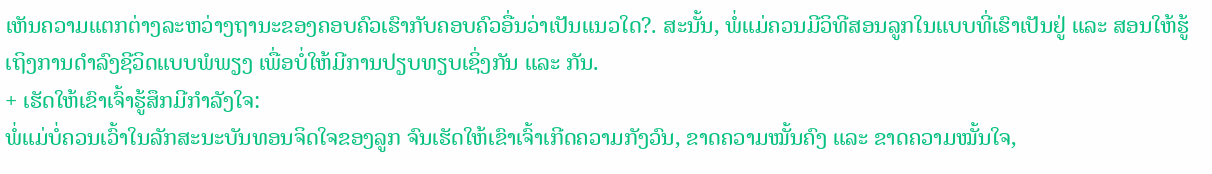ເຫັນຄວາມແຕກຕ່າງລະຫວ່າງຖານະຂອງຄອບຄົວເຮົາກັບຄອບຄົວອື່ນວ່າເປັນແນວໃດ?. ສະນັ້ນ, ພໍ່ແມ່ຄວນມີວິທີສອນລູກໃນແບບທີ່ເຮົາເປັນຢູ່ ແລະ ສອນໃຫ້ຮູ້ເຖິງການດໍາລົງຊີວິດແບບພໍພຽງ ເພື່ອບໍ່ໃຫ້ມີການປຽບທຽບເຊິ່ງກັນ ແລະ ກັນ.
+ ເຮັດໃຫ້ເຂົາເຈົ້າຮູ້ສຶກມີກໍາລັງໃຈ:
ພໍ່ແມ່ບໍ່ຄວນເວົ້າໃນລັກສະນະບັນທອນຈິດໃຈຂອງລູກ ຈົນເຮັດໃຫ້ເຂົາເຈົ້າເກີດຄວາມກັງວົນ, ຂາດຄວາມໝັ້ນຄົງ ແລະ ຂາດຄວາມໝັ້ນໃຈ,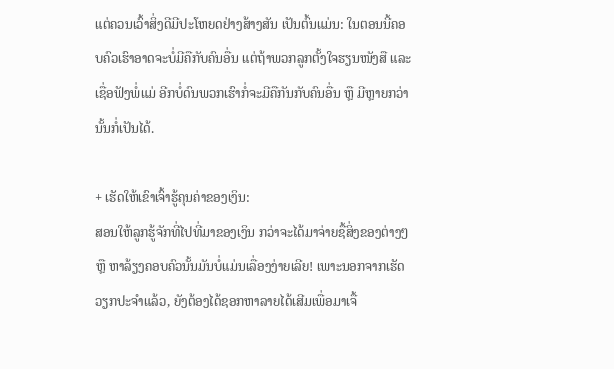ແຕ່ຄວນເວົ້າສິ່ງດີມີປະໂຫຍດຢ່າງສ້າງສັນ ເປັນຕົ້ນແມ່ນ: ໃນຕອນນີ້ຄອບຄົວເຮົາອາດຈະບໍ່ມີຄືກັບຄົນອື່ນ ແຕ່ຖ້າພວກລູກຕັ້ງໃຈຮຽນໜັງສື ແລະ ເຊື່ອຟັງພໍ່ແມ່ ອີກບໍ່ດົນພວກເຮົາກໍ່ຈະມີຄືກັນກັບຄົນອື່ນ ຫຼື ມີຫຼາຍກວ່ານັ້ນກໍ່ເປັນໄດ້.

+ ເຮັດໃຫ້ເຂົາເຈົ້າຮູ້ຄຸນຄ່າຂອງເງິນ:
ສອນໃຫ້ລູກຮູ້ຈັກທີ່ໄປທີ່ມາຂອງເງິນ ກວ່າຈະໄດ້ມາຈ່າຍຊື້ສິ່ງຂອງຕ່າງໆ ຫຼື ຫາລ້ຽງຄອບຄົວນັ້ນມັນບໍ່ແມ່ນເລື່ອງງ່າຍເລີຍ! ເພາະນອກຈາກເຮັດວຽກປະຈໍາແລ້ວ, ຍັງຕ້ອງໄດ້ຊອກຫາລາຍໄດ້ເສີມເພື່ອມາເຈື້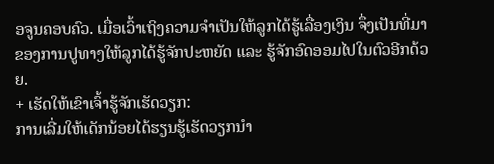ອຈູນຄອບຄົວ. ເມື່ອເວົ້າເຖິງຄວາມຈໍາເປັນໃຫ້ລູກໄດ້ຮູ້ເລື່ອງເງິນ ຈຶ່ງເປັນທີ່ມາຂອງການປູທາງໃຫ້ລູກໄດ້ຮູ້ຈັກປະຫຍັດ ແລະ ຮູ້ຈັກອົດອອມໄປໃນຕົວອີກດ້ວຍ.
+ ເຮັດໃຫ້ເຂົາເຈົ້າຮູ້ຈັກເຮັດວຽກ:
ການເລີ່ມໃຫ້ເດັກນ້ອຍໄດ້ຮຽນຮູ້ເຮັດວຽກນໍາ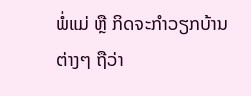ພໍ່ແມ່ ຫຼື ກິດຈະກຳວຽກບ້ານຕ່າງໆ ຖືວ່າ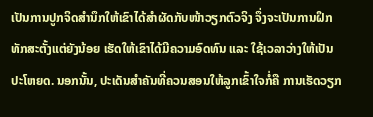ເປັນການປູກຈິດສໍານຶກໃຫ້ເຂົາໄດ້ສໍາຜັດກັບໜ້າວຽກຕົວຈິງ ຈຶ່ງຈະເປັນການຝຶກທັກສະຕັ້ງແຕ່ຍັງນ້ອຍ ເຮັດໃຫ້ເຂົາໄດ້ມີຄວາມອົດທົນ ແລະ ໃຊ້ເວລາວ່າງໃຫ້ເປັນປະໂຫຍດ. ນອກນັ້ນ, ປະເດັນສໍາຄັນທີ່ຄວນສອນໃຫ້ລູກເຂົ້າໃຈກໍ່ຄື ການເຮັດວຽກ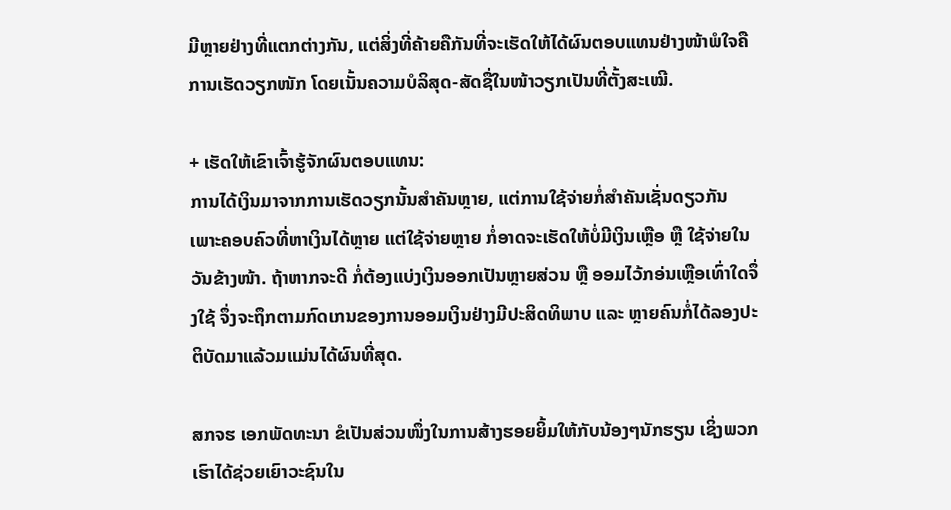ມີຫຼາຍຢ່າງທີ່ແຕກຕ່າງກັນ, ແຕ່ສິ່ງທີ່ຄ້າຍຄືກັນທີ່ຈະເຮັດໃຫ້ໄດ້ຜົນຕອບແທນຢ່າງໜ້າພໍໃຈຄືການເຮັດວຽກໜັກ ໂດຍເນັ້ນຄວາມບໍລິສຸດ-ສັດຊື່ໃນໜ້າວຽກເປັນທີ່ຕັ້ງສະເໝີ.

+ ເຮັດໃຫ້ເຂົາເຈົ້າຮູ້ຈັກຜົນຕອບແທນ:
ການໄດ້ເງິນມາຈາກການເຮັດວຽກນັ້ນສຳຄັນຫຼາຍ, ແຕ່ການໃຊ້ຈ່າຍກໍ່ສໍາຄັນເຊັ່ນດຽວກັນ ເພາະຄອບຄົວທີ່ຫາເງິນໄດ້ຫຼາຍ ແຕ່ໃຊ້ຈ່າຍຫຼາຍ ກໍ່ອາດຈະເຮັດໃຫ້ບໍ່ມີເງິນເຫຼືອ ຫຼື ໃຊ້ຈ່າຍໃນວັນຂ້າງໜ້າ. ຖ້າຫາກຈະດີ ກໍ່ຕ້ອງແບ່ງເງິນອອກເປັນຫຼາຍສ່ວນ ຫຼື ອອມໄວ້ກອ່ນເຫຼືອເທົ່າໃດຈຶ່ງໃຊ້ ຈຶ່ງຈະຖຶກຕາມກົດເກນຂອງການອອມເງິນຢ່າງມີປະສິດທິພາບ ແລະ ຫຼາຍຄົນກໍ່ໄດ້ລອງປະຕິບັດມາແລ້ວມແມ່ນໄດ້ຜົນທີ່ສຸດ.

ສກຈຮ ເອກພັດທະນາ ຂໍເປັນສ່ວນໜຶ່ງໃນການສ້າງຮອຍຍິ້ມໃຫ້ກັບນ້ອງໆນັກຮຽນ ເຊິ່ງພວກເຮົາໄດ້ຊ່ວຍເຍົາວະຊົນໃນ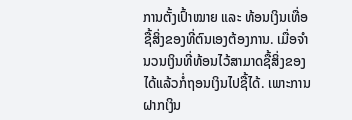ການຕັ້ງເປົ້າໝາຍ ແລະ ທ້ອນເງິນເທື່ອຊື້ສິ່ງຂອງທີ່ຕົນເອງຕ້ອງການ. ເມື່ອຈຳນວນເງິນທີ່ທ້ອນໄວ້ສາມາດຊື້ສິ່ງຂອງໄດ້ແລ້ວກໍ່ຖອນເງິນໄປຊື້ໄດ້. ເພາະການຝາກເງິນ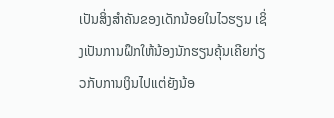ເປັນສິ່ງສໍາຄັນຂອງເດັກນ້ອຍໃນໄວຮຽນ ເຊິ່ງເປັນການຝຶກໃຫ້ນ້ອງນັກຮຽນຄຸ້ນເຄີຍກ່ຽວກັບການເງິນໄປແຕ່ຍັງນ້ອ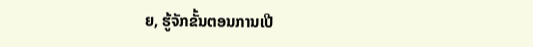ຍ, ຮູ້ຈັກຂັ້ນຕອນການເປີ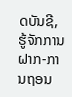ດບັນຊີ, ຮູ້ຈັກການຝາກ-ການຖອນ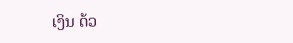ເງິນ ດ້ວ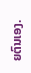ຍຕົນເອງ.